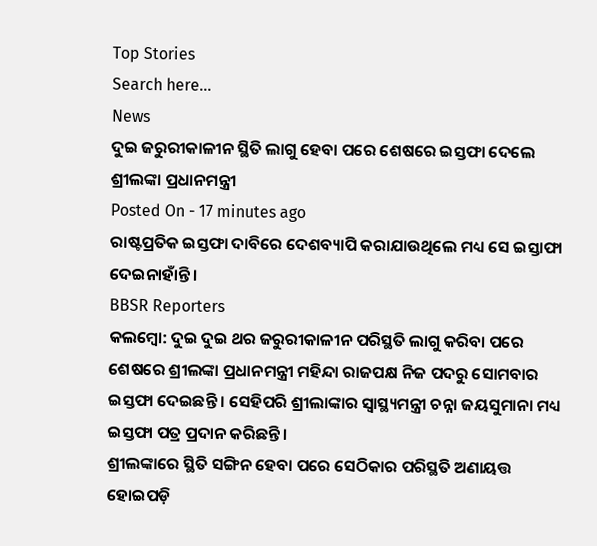Top Stories
Search here...
News
ଦୁଇ ଜରୁରୀକାଳୀନ ସ୍ଥିତି ଲାଗୁ ହେବା ପରେ ଶେଷରେ ଇସ୍ତଫା ଦେଲେ ଶ୍ରୀଲଙ୍କା ପ୍ରଧାନମନ୍ତ୍ରୀ
Posted On - 17 minutes ago
ରାଷ୍ଟପ୍ରତିକ ଇସ୍ତଫା ଦାବିରେ ଦେଶବ୍ୟାପି କରାଯାଉଥିଲେ ମଧ୍ୟ ସେ ଇସ୍ତାଫା ଦେଇନାହାଁନ୍ତି ।
BBSR Reporters
କଲମ୍ବୋ: ଦୁଇ ଦୁଇ ଥର ଜରୁରୀକାଳୀନ ପରିସ୍ଥତି ଲାଗୁ କରିବା ପରେ ଶେଷରେ ଶ୍ରୀଲଙ୍କା ପ୍ରଧାନମନ୍ତ୍ରୀ ମହିନ୍ଦା ରାଜପକ୍ଷ ନିଜ ପଦରୁ ସୋମବାର ଇସ୍ତଫା ଦେଇଛନ୍ତି । ସେହିପରି ଶ୍ରୀଲାଙ୍କାର ସ୍ୱାସ୍ଥ୍ୟମନ୍ତ୍ରୀ ଚନ୍ନା ଜୟସୁମାନା ମଧ୍ୟ ଇସ୍ତଫା ପତ୍ର ପ୍ରଦାନ କରିଛନ୍ତି ।
ଶ୍ରୀଲଙ୍କାରେ ସ୍ଥିତି ସଙ୍ଗିନ ହେବା ପରେ ସେଠିକାର ପରିସ୍ଥତି ଅଣାୟତ୍ତ ହୋଇପଡ଼ି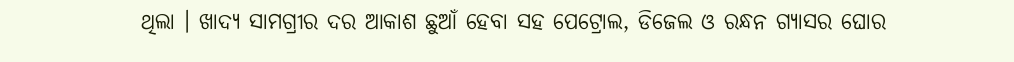ଥିଲା । ଖାଦ୍ୟ ସାମଗ୍ରୀର ଦର ଆକାଶ ଛୁଆଁ ହେବା ସହ ପେଟ୍ରୋଲ, ଡିଜେଲ ଓ ରନ୍ଧନ ଗ୍ୟାସର ଘୋର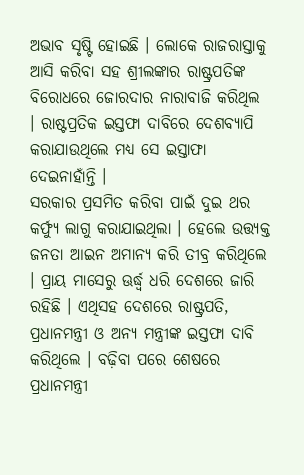ଅଭାବ ସୃଷ୍ଟି ହୋଇଛି । ଲୋକେ ରାଜରାସ୍ତାକୁ ଆସି କରିବା ସହ ଶ୍ରୀଲଙ୍କାର ରାଷ୍ଟ୍ରପତିଙ୍କ ବିରୋଧରେ ଜୋରଦାର ନାରାବାଜି କରିଥିଲ । ରାଷ୍ଟପ୍ରତିକ ଇସ୍ତଫା ଦାବିରେ ଦେଶବ୍ୟାପି କରାଯାଉଥିଲେ ମଧ୍ୟ ସେ ଇସ୍ତାଫା ଦେଇନାହାଁନ୍ତି ।
ସରକାର ପ୍ରସମିତ କରିବା ପାଇଁ ଦୁଇ ଥର କର୍ଫ୍ୟୁ ଲାଗୁ କରାଯାଇଥିଲା । ହେଲେ ଉତ୍ତ୍ୟକ୍ତ ଜନତା ଆଇନ ଅମାନ୍ୟ କରି ତୀବ୍ର କରିଥିଲେ । ପ୍ରାୟ ମାସେରୁ ଊର୍ଦ୍ଧ୍ୱ ଧରି ଦେଶରେ ଜାରି ରହିଛି । ଏଥିସହ ଦେଶରେ ରାଷ୍ଟ୍ରପତି, ପ୍ରଧାନମନ୍ତ୍ରୀ ଓ ଅନ୍ୟ ମନ୍ତ୍ରୀଙ୍କ ଇସ୍ତଫା ଦାବି କରିଥିଲେ । ବଢ଼ିବା ପରେ ଶେଷରେ ପ୍ରଧାନମନ୍ତ୍ରୀ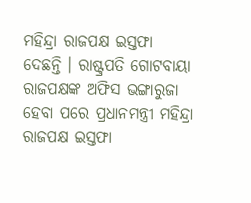ମହିନ୍ଦ୍ରା ରାଜପକ୍ଷ ଇସ୍ତଫା ଦେଛନ୍ତି । ରାଷ୍ଟ୍ରପତି ଗୋଟବାୟା ରାଜପକ୍ଷଙ୍କ ଅଫିସ ଭଙ୍ଗାରୁଜା ହେବା ପରେ ପ୍ରଧାନମନ୍ତ୍ରୀ ମହିନ୍ଦ୍ରା ରାଜପକ୍ଷ ଇସ୍ତଫା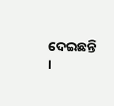ଦେଇଛନ୍ତି ।